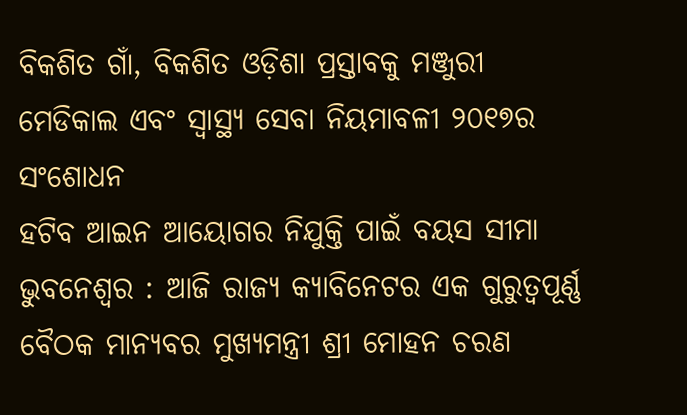ବିକଶିତ ଗାଁ, ବିକଶିତ ଓଡ଼ିଶା ପ୍ରସ୍ତାବକୁ ମଞ୍ଜୁରୀ
ମେଡିକାଲ ଏବଂ ସ୍ବାସ୍ଥ୍ୟ ସେବା ନିୟମାବଳୀ ୨୦୧୭ର ସଂଶୋଧନ
ହଟିବ ଆଇନ ଆୟୋଗର ନିଯୁକ୍ତି ପାଇଁ ବୟସ ସୀମା
ଭୁବନେଶ୍ୱର : ଆଜି ରାଜ୍ୟ କ୍ୟାବିନେଟର ଏକ ଗୁରୁତ୍ୱପୂର୍ଣ୍ଣ ବୈଠକ ମାନ୍ୟବର ମୁଖ୍ୟମନ୍ତ୍ରୀ ଶ୍ରୀ ମୋହନ ଚରଣ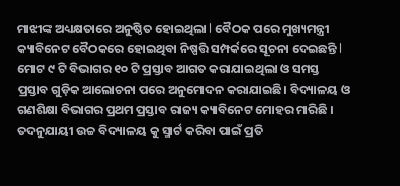ମାଝୀଙ୍କ ଅଧ୍ୟକ୍ଷତାରେ ଅନୁଷ୍ଠିତ ହୋଇଥିଲା l ବୈଠକ ପରେ ମୁଖ୍ୟମନ୍ତ୍ରୀ କ୍ୟାବିନେଟ ବୈଠକରେ ହୋଇଥିବା ନିଷ୍ପତ୍ତି ସମ୍ପର୍କରେ ସୂଚନା ଦେଇଛନ୍ତି l ମୋଟ ୯ ଟି ବିଭାଗର ୧୦ ଟି ପ୍ରସ୍ତାବ ଆଗତ କରାଯାଇଥିଲା ଓ ସମସ୍ତ ପ୍ରସ୍ତାବ ଗୁଡ଼ିକ ଆଲୋଚନା ପରେ ଅନୁମୋଦନ କରାଯାଇଛି। ବିଦ୍ୟାଳୟ ଓ ଗଣଶିକ୍ଷା ବିଭାଗର ପ୍ରଥମ ପ୍ରସ୍ତାବ ରାଜ୍ୟ କ୍ୟାବିନେଟ ମୋହର ମାରିଛି । ତଦନୁଯାୟୀ ଉଚ୍ଚ ବିଦ୍ୟାଳୟ କୁ ସ୍ମାର୍ଟ କରିବା ପାଇଁ ପ୍ରତି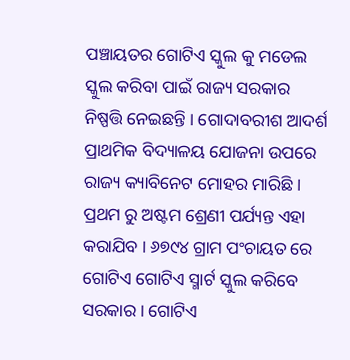ପଞ୍ଚାୟତର ଗୋଟିଏ ସ୍କୁଲ କୁ ମଡେଲ ସ୍କୁଲ କରିବା ପାଇଁ ରାଜ୍ୟ ସରକାର ନିଷ୍ପତ୍ତି ନେଇଛନ୍ତି । ଗୋଦାବରୀଶ ଆଦର୍ଶ ପ୍ରାଥମିକ ବିଦ୍ୟାଳୟ ଯୋଜନା ଉପରେ ରାଜ୍ୟ କ୍ୟାବିନେଟ ମୋହର ମାରିଛି । ପ୍ରଥମ ରୁ ଅଷ୍ଟମ ଶ୍ରେଣୀ ପର୍ଯ୍ୟନ୍ତ ଏହା କରାଯିବ । ୬୭୯୪ ଗ୍ରାମ ପଂଚାୟତ ରେ ଗୋଟିଏ ଗୋଟିଏ ସ୍ମାର୍ଟ ସ୍କୁଲ କରିବେ ସରକାର । ଗୋଟିଏ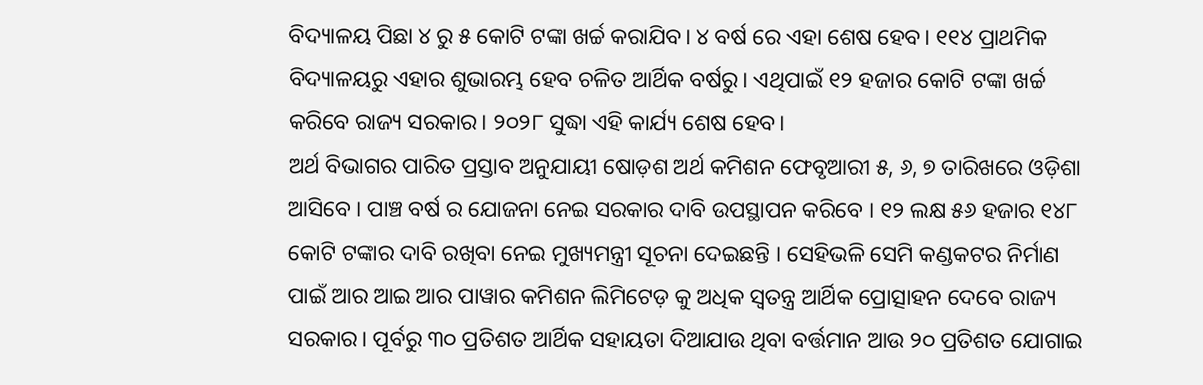ବିଦ୍ୟାଳୟ ପିଛା ୪ ରୁ ୫ କୋଟି ଟଙ୍କା ଖର୍ଚ୍ଚ କରାଯିବ। ୪ ବର୍ଷ ରେ ଏହା ଶେଷ ହେବ। ୧୧୪ ପ୍ରାଥମିକ ବିଦ୍ୟାଳୟରୁ ଏହାର ଶୁଭାରମ୍ଭ ହେବ ଚଳିତ ଆର୍ଥିକ ବର୍ଷରୁ। ଏଥିପାଇଁ ୧୨ ହଜାର କୋଟି ଟଙ୍କା ଖର୍ଚ୍ଚ କରିବେ ରାଜ୍ୟ ସରକାର। ୨୦୨୮ ସୁଦ୍ଧା ଏହି କାର୍ଯ୍ୟ ଶେଷ ହେବ।
ଅର୍ଥ ବିଭାଗର ପାରିତ ପ୍ରସ୍ତାବ ଅନୁଯାୟୀ ଷୋଡ଼ଶ ଅର୍ଥ କମିଶନ ଫେବୃଆରୀ ୫, ୬, ୭ ତାରିଖରେ ଓଡ଼ିଶା ଆସିବେ । ପାଞ୍ଚ ବର୍ଷ ର ଯୋଜନା ନେଇ ସରକାର ଦାବି ଉପସ୍ଥାପନ କରିବେ । ୧୨ ଲକ୍ଷ ୫୬ ହଜାର ୧୪୮ କୋଟି ଟଙ୍କାର ଦାବି ରଖିବା ନେଇ ମୁଖ୍ୟମନ୍ତ୍ରୀ ସୂଚନା ଦେଇଛନ୍ତି । ସେହିଭଳି ସେମି କଣ୍ଡକଟର ନିର୍ମାଣ ପାଇଁ ଆର ଆଇ ଆର ପାୱାର କମିଶନ ଲିମିଟେଡ଼ କୁ ଅଧିକ ସ୍ୱତନ୍ତ୍ର ଆର୍ଥିକ ପ୍ରୋତ୍ସାହନ ଦେବେ ରାଜ୍ୟ ସରକାର। ପୂର୍ବରୁ ୩୦ ପ୍ରତିଶତ ଆର୍ଥିକ ସହାୟତା ଦିଆଯାଉ ଥିବା ବର୍ତ୍ତମାନ ଆଉ ୨୦ ପ୍ରତିଶତ ଯୋଗାଇ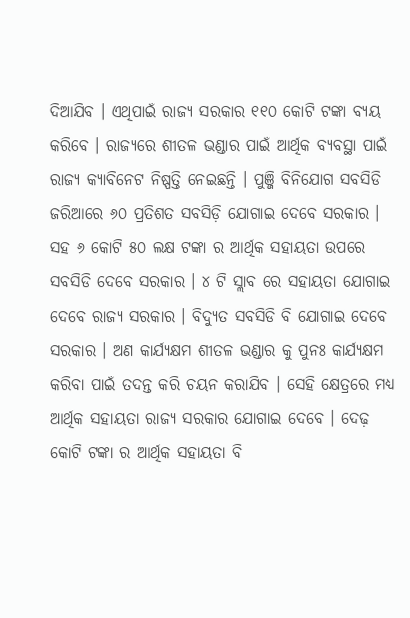ଦିଆଯିବ । ଏଥିପାଇଁ ରାଜ୍ୟ ସରକାର ୧୧୦ କୋଟି ଟଙ୍କା ବ୍ୟୟ କରିବେ । ରାଜ୍ୟରେ ଶୀତଳ ଭଣ୍ଡାର ପାଇଁ ଆର୍ଥିକ ବ୍ୟବସ୍ଥା ପାଇଁ ରାଜ୍ୟ କ୍ୟାବିନେଟ ନିଷ୍ପତ୍ତି ନେଇଛନ୍ତି । ପୁଞ୍ଜି ବିନିଯୋଗ ସବସିଡି ଜରିଆରେ ୬୦ ପ୍ରତିଶତ ସବସିଡ଼ି ଯୋଗାଇ ଦେବେ ସରକାର । ସହ ୬ କୋଟି ୫୦ ଲକ୍ଷ ଟଙ୍କା ର ଆର୍ଥିକ ସହାୟତା ଉପରେ ସବସିଡି ଦେବେ ସରକାର । ୪ ଟି ସ୍ଲାବ ରେ ସହାୟତା ଯୋଗାଇ ଦେବେ ରାଜ୍ୟ ସରକାର । ବିଦ୍ୟୁତ ସବସିଡି ବି ଯୋଗାଇ ଦେବେ ସରକାର । ଅଣ କାର୍ଯ୍ୟକ୍ଷମ ଶୀତଳ ଭଣ୍ଡାର କୁ ପୁନଃ କାର୍ଯ୍ୟକ୍ଷମ କରିବା ପାଇଁ ତଦନ୍ତ କରି ଚୟନ କରାଯିବ । ସେହି କ୍ଷେତ୍ରରେ ମଧ୍ୟ ଆର୍ଥିକ ସହାୟତା ରାଜ୍ୟ ସରକାର ଯୋଗାଇ ଦେବେ । ଦେଢ଼ କୋଟି ଟଙ୍କା ର ଆର୍ଥିକ ସହାୟତା ବି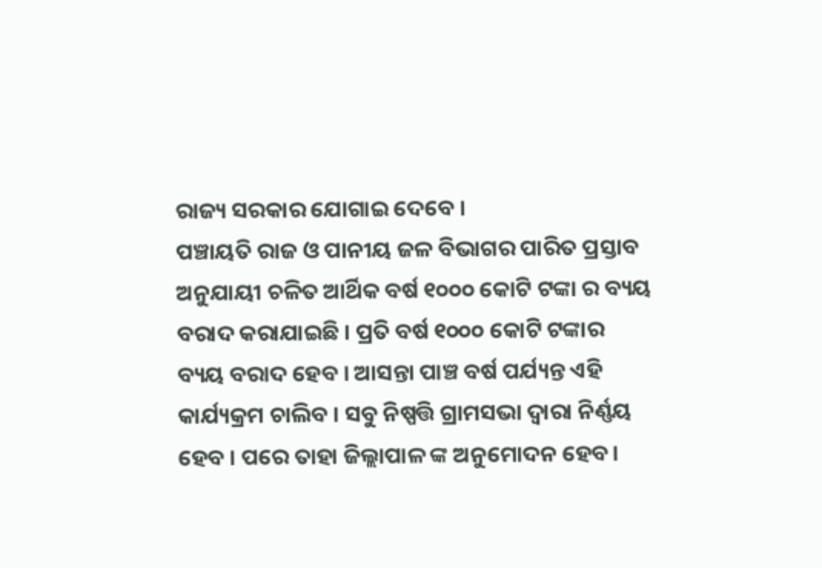ରାଜ୍ୟ ସରକାର ଯୋଗାଇ ଦେବେ ।
ପଞ୍ଚାୟତି ରାଜ ଓ ପାନୀୟ ଜଳ ବିଭାଗର ପାରିତ ପ୍ରସ୍ତାବ ଅନୁଯାୟୀ ଚଳିତ ଆର୍ଥିକ ବର୍ଷ ୧୦୦୦ କୋଟି ଟଙ୍କା ର ବ୍ୟୟ ବରାଦ କରାଯାଇଛି । ପ୍ରତି ବର୍ଷ ୧୦୦୦ କୋଟି ଟଙ୍କାର ବ୍ୟୟ ବରାଦ ହେବ । ଆସନ୍ତା ପାଞ୍ଚ ବର୍ଷ ପର୍ଯ୍ୟନ୍ତ ଏହି କାର୍ଯ୍ୟକ୍ରମ ଚାଲିବ । ସବୁ ନିଷ୍ପତ୍ତି ଗ୍ରାମସଭା ଦ୍ୱାରା ନିର୍ଣ୍ଣୟ ହେବ । ପରେ ତାହା ଜିଲ୍ଲାପାଳ ଙ୍କ ଅନୁମୋଦନ ହେବ।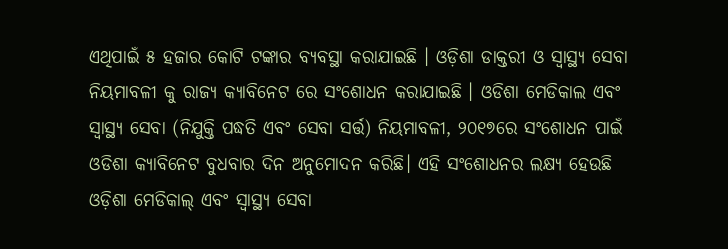ଏଥିପାଇଁ ୫ ହଜାର କୋଟି ଟଙ୍କାର ବ୍ୟବସ୍ଥା କରାଯାଇଛି । ଓଡ଼ିଶା ଡାକ୍ତରୀ ଓ ସ୍ୱାସ୍ଥ୍ୟ ସେବା ନିୟମାବଳୀ କୁ ରାଜ୍ୟ କ୍ୟାବିନେଟ ରେ ସଂଶୋଧନ କରାଯାଇଛି । ଓଡିଶା ମେଡିକାଲ ଏବଂ ସ୍ବାସ୍ଥ୍ୟ ସେବା (ନିଯୁକ୍ତି ପଦ୍ଧତି ଏବଂ ସେବା ସର୍ତ୍ତ) ନିୟମାବଳୀ, ୨୦୧୭ରେ ସଂଶୋଧନ ପାଇଁ ଓଡିଶା କ୍ୟାବିନେଟ ବୁଧବାର ଦିନ ଅନୁମୋଦନ କରିଛି। ଏହି ସଂଶୋଧନର ଲକ୍ଷ୍ୟ ହେଉଛି ଓଡ଼ିଶା ମେଡିକାଲ୍ ଏବଂ ସ୍ୱାସ୍ଥ୍ୟ ସେବା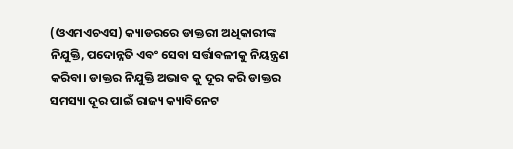(ଓଏମଏଚଏସ) କ୍ୟାଡରରେ ଡାକ୍ତରୀ ଅଧିକାରୀଙ୍କ ନିଯୁକ୍ତି, ପଦୋନ୍ନତି ଏବଂ ସେବା ସର୍ତ୍ତାବଳୀକୁ ନିୟନ୍ତ୍ରଣ କରିବା। ଡାକ୍ତର ନିଯୁକ୍ତି ଅଭାବ କୁ ଦୂର କରି ଡାକ୍ତର ସମସ୍ୟା ଦୂର ପାଇଁ ରାଜ୍ୟ କ୍ୟାବିନେଟ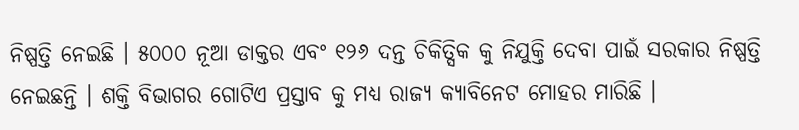ନିଷ୍ପତ୍ତି ନେଇଛି । ୫୦୦୦ ନୂଆ ଡାକ୍ତର ଏବଂ ୧୨୬ ଦନ୍ତ ଚିକିତ୍ସିକ କୁ ନିଯୁକ୍ତି ଦେବା ପାଇଁ ସରକାର ନିଷ୍ପତ୍ତି ନେଇଛନ୍ତି । ଶକ୍ତି ବିଭାଗର ଗୋଟିଏ ପ୍ରସ୍ତାବ କୁ ମଧ୍ୟ ରାଜ୍ୟ କ୍ୟାବିନେଟ ମୋହର ମାରିଛି ।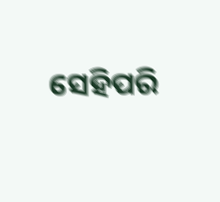ସେହିପରି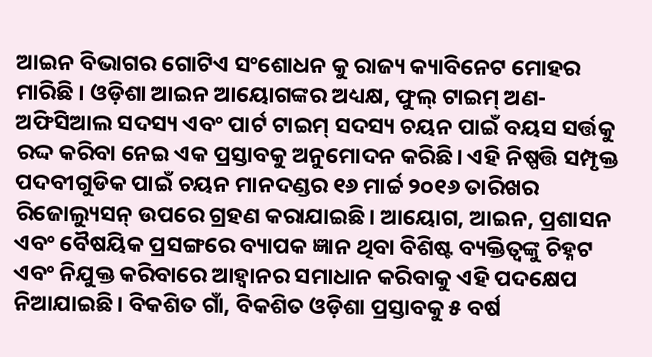ଆଇନ ବିଭାଗର ଗୋଟିଏ ସଂଶୋଧନ କୁ ରାଜ୍ୟ କ୍ୟାବିନେଟ ମୋହର ମାରିଛି । ଓଡ଼ିଶା ଆଇନ ଆୟୋଗଙ୍କର ଅଧ୍ୟକ୍ଷ, ଫୁଲ୍ ଟାଇମ୍ ଅଣ-ଅଫିସିଆଲ ସଦସ୍ୟ ଏବଂ ପାର୍ଟ ଟାଇମ୍ ସଦସ୍ୟ ଚୟନ ପାଇଁ ବୟସ ସର୍ତ୍ତକୁ ରଦ୍ଦ କରିବା ନେଇ ଏକ ପ୍ରସ୍ତାବକୁ ଅନୁମୋଦନ କରିଛି। ଏହି ନିଷ୍ପତ୍ତି ସମ୍ପୃକ୍ତ ପଦବୀଗୁଡିକ ପାଇଁ ଚୟନ ମାନଦଣ୍ଡର ୧୬ ମାର୍ଚ୍ଚ ୨୦୧୬ ତାରିଖର ରିଜୋଲ୍ୟୁସନ୍ ଉପରେ ଗ୍ରହଣ କରାଯାଇଛି। ଆୟୋଗ, ଆଇନ, ପ୍ରଶାସନ ଏବଂ ବୈଷୟିକ ପ୍ରସଙ୍ଗରେ ବ୍ୟାପକ ଜ୍ଞାନ ଥିବା ବିଶିଷ୍ଟ ବ୍ୟକ୍ତିତ୍ୱଙ୍କୁ ଚିହ୍ନଟ ଏବଂ ନିଯୁକ୍ତ କରିବାରେ ଆହ୍ବାନର ସମାଧାନ କରିବାକୁ ଏହି ପଦକ୍ଷେପ ନିଆଯାଇଛି। ବିକଶିତ ଗାଁ, ବିକଶିତ ଓଡ଼ିଶା ପ୍ରସ୍ତାବକୁ ୫ ବର୍ଷ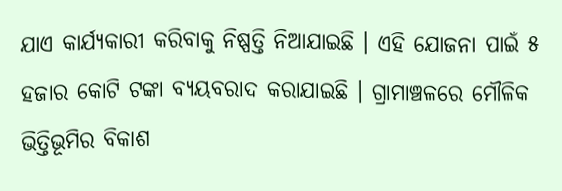ଯାଏ କାର୍ଯ୍ୟକାରୀ କରିବାକୁ ନିଷ୍ପତ୍ତି ନିଆଯାଇଛି । ଏହି ଯୋଜନା ପାଇଁ ୫ ହଜାର କୋଟି ଟଙ୍କା ବ୍ୟୟବରାଦ କରାଯାଇଛି । ଗ୍ରାମାଞ୍ଚଳରେ ମୌଳିକ ଭିତ୍ତିଭୂମିର ବିକାଶ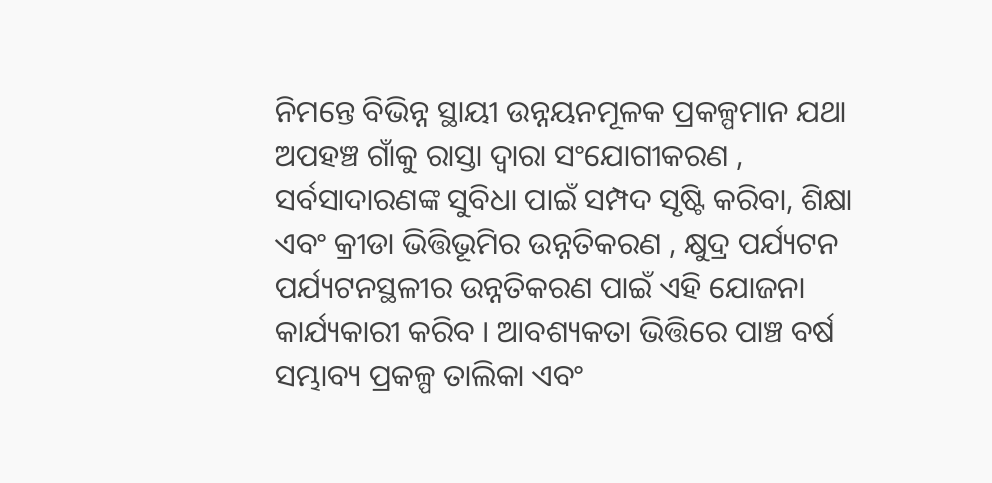ନିମନ୍ତେ ବିଭିନ୍ନ ସ୍ଥାୟୀ ଉନ୍ନୟନମୂଳକ ପ୍ରକଳ୍ପମାନ ଯଥା ଅପହଞ୍ଚ ଗାଁକୁ ରାସ୍ତା ଦ୍ୱାରା ସଂଯୋଗୀକରଣ , ସର୍ବସାଦାରଣଙ୍କ ସୁବିଧା ପାଇଁ ସମ୍ପଦ ସୃଷ୍ଟି କରିବା, ଶିକ୍ଷା ଏବଂ କ୍ରୀଡା ଭିତ୍ତିଭୂମିର ଉନ୍ନତିକରଣ , କ୍ଷୁଦ୍ର ପର୍ଯ୍ୟଟନ ପର୍ଯ୍ୟଟନସ୍ଥଳୀର ଉନ୍ନତିକରଣ ପାଇଁ ଏହି ଯୋଜନା କାର୍ଯ୍ୟକାରୀ କରିବ । ଆବଶ୍ୟକତା ଭିତ୍ତିରେ ପାଞ୍ଚ ବର୍ଷ ସମ୍ଭାବ୍ୟ ପ୍ରକଳ୍ପ ତାଲିକା ଏବଂ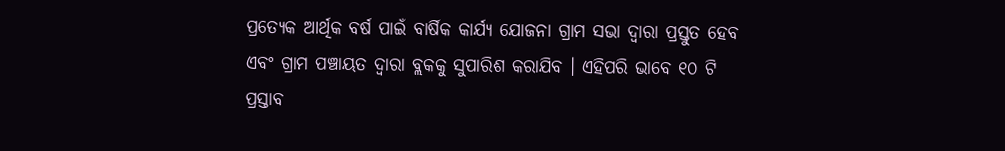ପ୍ରତ୍ୟେକ ଆର୍ଥିକ ବର୍ଷ ପାଇଁ ବାର୍ଷିକ କାର୍ଯ୍ୟ ଯୋଜନା ଗ୍ରାମ ସଭା ଦ୍ୱାରା ପ୍ରସ୍ତୁତ ହେବ ଏବଂ ଗ୍ରାମ ପଞ୍ଚାୟତ ଦ୍ୱାରା ବ୍ଲକକୁ ସୁପାରିଶ କରାଯିବ । ଏହିପରି ଭାବେ ୧୦ ଟି ପ୍ରସ୍ତାବ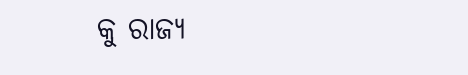କୁ ରାଜ୍ୟ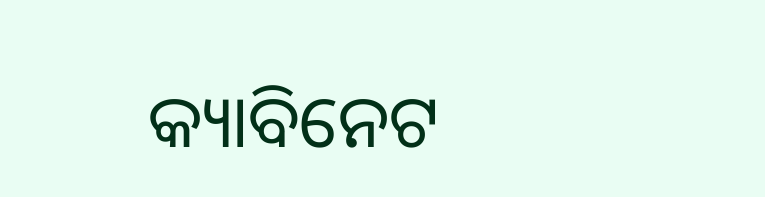କ୍ୟାବିନେଟ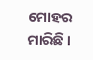ମୋହର ମାରିଛି ।